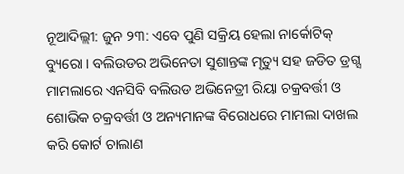ନୂଆଦିଲ୍ଲୀ: ଜୁନ ୨୩: ଏବେ ପୁଣି ସକ୍ରିୟ ହେଲା ନାର୍କୋଟିକ୍ ବ୍ୟୁରୋ । ବଲିଉଡର ଅଭିନେତା ସୁଶାନ୍ତଙ୍କ ମୃତ୍ୟୁ ସହ ଜଡିତ ଡ୍ରଗ୍ସ ମାମଲାରେ ଏନସିବି ବଲିଉଡ ଅଭିନେତ୍ରୀ ରିୟା ଚକ୍ରବର୍ତ୍ତୀ ଓ ଶୋଭିକ ଚକ୍ରବର୍ତ୍ତୀ ଓ ଅନ୍ୟମାନଙ୍କ ବିରୋଧରେ ମାମଲା ଦାଖଲ କରି କୋର୍ଟ ଚାଲାଣ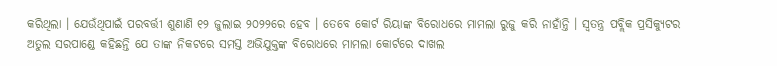କରିଥିଲା । ଯେଉଁଥିପାଇଁ ପରବର୍ତ୍ତୀ ଶୁଣାଣି ୧୨ ଜୁଲାଇ ୨୦୨୨ରେ ହେବ । ତେବେ କୋର୍ଟ ରିୟାଙ୍କ ବିରୋଧରେ ମାମଲା ରୁଜୁ କରି ନାହାଁନ୍ତି । ସ୍ୱତନ୍ତ୍ର ପବ୍ଲିକ ପ୍ରସିକ୍ୟୁଟର ଅତୁଲ ସରପାଣ୍ଡେ କହିଛନ୍ତି ଯେ ତାଙ୍କ ନିକଟରେ ସମସ୍ତ ଅଭିଯୁକ୍ତଙ୍କ ବିରୋଧରେ ମାମଲା କୋର୍ଟରେ ଦାଖଲ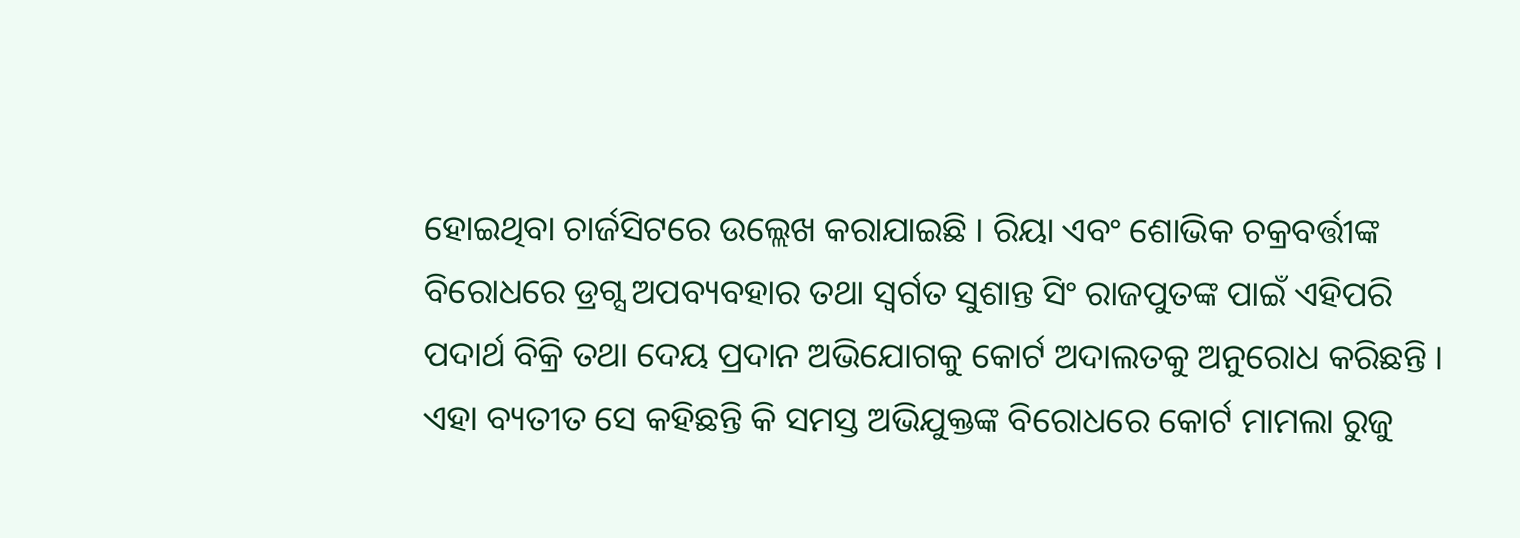ହୋଇଥିବା ଚାର୍ଜସିଟରେ ଉଲ୍ଲେଖ କରାଯାଇଛି । ରିୟା ଏବଂ ଶୋଭିକ ଚକ୍ରବର୍ତ୍ତୀଙ୍କ ବିରୋଧରେ ଡ୍ରଗ୍ସ ଅପବ୍ୟବହାର ତଥା ସ୍ୱର୍ଗତ ସୁଶାନ୍ତ ସିଂ ରାଜପୁତଙ୍କ ପାଇଁ ଏହିପରି ପଦାର୍ଥ ବିକ୍ରି ତଥା ଦେୟ ପ୍ରଦାନ ଅଭିଯୋଗକୁ କୋର୍ଟ ଅଦାଲତକୁ ଅନୁରୋଧ କରିଛନ୍ତି । ଏହା ବ୍ୟତୀତ ସେ କହିଛନ୍ତି କି ସମସ୍ତ ଅଭିଯୁକ୍ତଙ୍କ ବିରୋଧରେ କୋର୍ଟ ମାମଲା ରୁଜୁ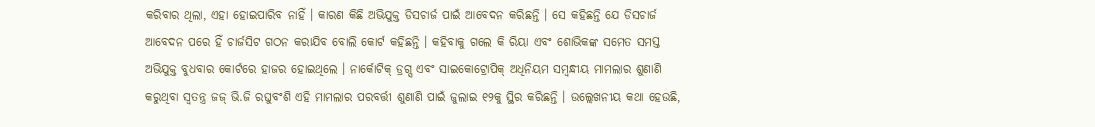କରିବାର ଥିଲା, ଏହା ହୋଇପାରିବ ନାହିଁ । କାରଣ କିଛି ଅଭିଯୁକ୍ତ ଡିସଚାର୍ଜ ପାଇଁ ଆବେଦନ କରିଛନ୍ତି । ସେ କହିଛନ୍ତି ଯେ ଡିସଚାର୍ଜ ଆବେଦନ ପରେ ହିଁ ଚାର୍ଜସିଟ ଗଠନ କରାଯିବ ବୋଲି କୋର୍ଟ କହିଛନ୍ତି । କହିବାକୁ ଗଲେ କି ରିୟା ଏବଂ ଶୋଭିକଙ୍କ ସମେତ ସମସ୍ତ ଅଭିଯୁକ୍ତ ବୁଧବାର କୋର୍ଟରେ ହାଜର ହୋଇଥିଲେ । ନାର୍କୋଟିକ୍ ଡ୍ରଗ୍ସ ଏବଂ ସାଇକୋଟ୍ରୋପିକ୍ ଅଧିନିୟମ ସମ୍ବନ୍ଧୀୟ ମାମଲାର ଶୁଣାଣି କରୁଥିବା ସ୍ୱତନ୍ତ୍ର ଜଜ୍ ଭି.ଜି ରଘୁବଂଶି ଏହି ମାମଲାର ପରବର୍ତ୍ତୀ ଶୁଣାଣି ପାଇଁ ଜୁଲାଇ ୧୨କୁ ସ୍ଥିର କରିଛନ୍ତି । ଉଲ୍ଲେଖନୀୟ କଥା ହେଉଛି,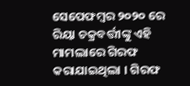ସେପେଫମ୍ବର ୨୦୨୦ ରେ ରିୟା ଚକ୍ରବର୍ତ୍ତୀଙ୍କୁ ଏହି ମାମଲାରେ ଗିରଫ କରାଯାଇଥିଲା । ଗିରଫ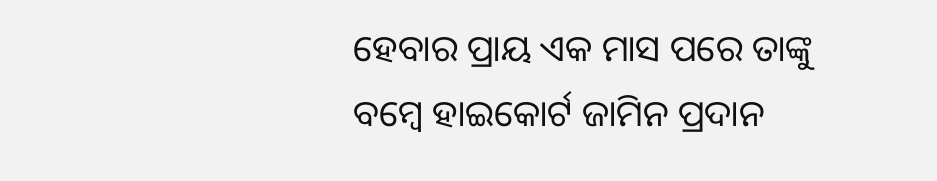ହେବାର ପ୍ରାୟ ଏକ ମାସ ପରେ ତାଙ୍କୁ ବମ୍ବେ ହାଇକୋର୍ଟ ଜାମିନ ପ୍ରଦାନ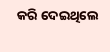କରି ଦେଇଥିଲେ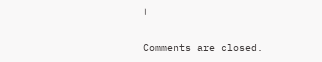।

Comments are closed.